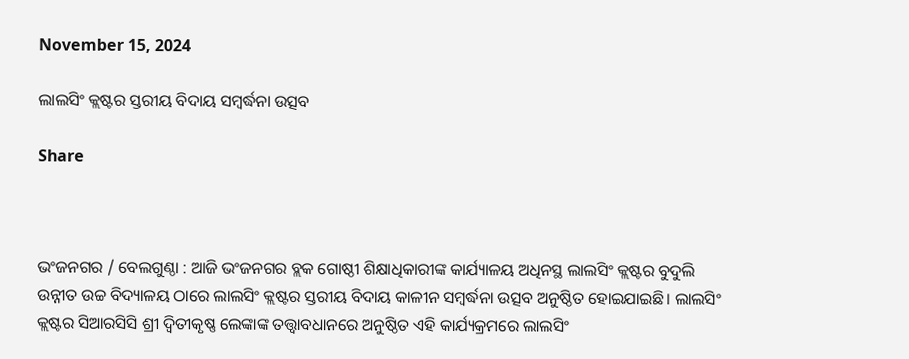November 15, 2024

ଲାଲସିଂ କ୍ଲଷ୍ଟର ସ୍ତରୀୟ ବିଦାୟ ସମ୍ବର୍ଦ୍ଧନା ଉତ୍ସବ

Share



ଭଂଜନଗର / ବେଲଗୁଣ୍ଠା : ଆଜି ଭଂଜନଗର ବ୍ଲକ ଗୋଷ୍ଠୀ ଶିକ୍ଷାଧିକାରୀଙ୍କ କାର୍ଯ୍ୟାଳୟ ଅଧିନସ୍ଥ ଲାଲସିଂ କ୍ଲଷ୍ଟର ବୁଦୁଲି ଉନ୍ନୀତ ଉଚ୍ଚ ବିଦ୍ୟାଳୟ ଠାରେ ଲାଲସିଂ କ୍ଲଷ୍ଟର ସ୍ତରୀୟ ବିଦାୟ କାଳୀନ ସମ୍ବର୍ଦ୍ଧନା ଉତ୍ସବ ଅନୁଷ୍ଠିତ ହୋଇଯାଇଛି। ଲାଲସିଂ କ୍ଲଷ୍ଟର ସିଆରସିସି ଶ୍ରୀ ଦ୍ଵିତୀକୃଷ୍ଣ ଲେଙ୍କାଙ୍କ ତତ୍ତ୍ଵାବଧାନରେ ଅନୁଷ୍ଠିତ ଏହି କାର୍ଯ୍ୟକ୍ରମରେ ଲାଲସିଂ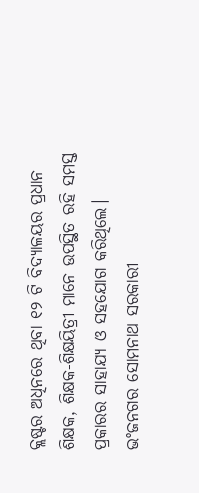କ୍ଲଷ୍ଟର ଅଧିନରେ ଥିବା ୧୨ ଟି ବିଦ୍ୟାଳୟର ପ୍ରଧାନ ଶିକ୍ଷକ, ଶିକ୍ଷକ-ଶିକ୍ଷୟିତ୍ରୀ ମାନେ ଉପସ୍ଥିତ ରହି ସମସ୍ତ ପ୍ରକାରର ସାହାଯ୍ୟ ଓ ସହଯୋଗ କରିଥିଲେ। ଭଂଜନଗର ସୋମନାଥ ସରକାରୀ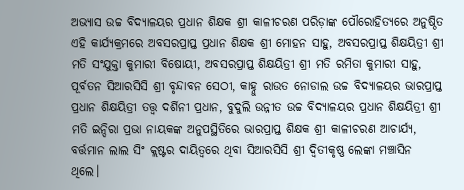ଅଭ୍ୟାସ ଉଚ୍ଚ ବିଦ୍ୟାଳୟର ପ୍ରଧାନ ଶିକ୍ଷକ ଶ୍ରୀ କାଳୀଚରଣ ପରିଡ଼ାଙ୍କ ପୌରୋହିତ୍ୟରେ ଅନୁଷ୍ଠିତ ଏହି କାର୍ଯ୍ୟକ୍ରମରେ ଅବସରପ୍ରାପ୍ତ ପ୍ରଧାନ ଶିକ୍ଷକ ଶ୍ରୀ ମୋହନ ସାହୁ, ଅବସରପ୍ରାପ୍ତ ଶିକ୍ଷୟିତ୍ରୀ ଶ୍ରୀ ମତି ସଂଯୁକ୍ତା କୁମାରୀ ବିଷୋୟୀ, ଅବସରପ୍ରାପ୍ତ ଶିକ୍ଷୟିତ୍ରୀ ଶ୍ରୀ ମତି ରମିତା କୁମାରୀ ସାହୁ, ପୂର୍ବତନ ସିଆରସିସି ଶ୍ରୀ ବୃନ୍ଦାବନ ସେଠୀ, କାହ୍ନୁ ରାଉତ ନୋଡାଲ ଉଚ୍ଚ ବିଦ୍ୟାଳୟର ଭାରପ୍ରାପ୍ତ ପ୍ରଧାନ ଶିକ୍ଷୟିତ୍ରୀ ତତ୍ତ୍ଵ ଦର୍ଶିନୀ ପ୍ରଧାନ, ବୁଦୁଲି ଉନ୍ନୀତ ଉଚ୍ଚ ବିଦ୍ୟାଳୟର ପ୍ରଧାନ ଶିକ୍ଷୟିତ୍ରୀ ଶ୍ରୀ ମତି ଇନ୍ଦିରା ପ୍ରଭା ନାୟକଙ୍କ ଅନୁପସ୍ଥିତିରେ ଭାରପ୍ରାପ୍ତ ଶିକ୍ଷକ ଶ୍ରୀ କାଳୀଚରଣ ଆଚାର୍ଯ୍ୟ, ବର୍ତ୍ତମାନ ଲାଲ ସିଂ କ୍ଲଷ୍ଟର ଦାୟିତ୍ୱରେ ଥିବା ସିଆରସିସି ଶ୍ରୀ ଦ୍ଵିତୀକୃଷ୍ଣ ଲେଙ୍କା ମଞ୍ଚାସିନ ଥିଲେ।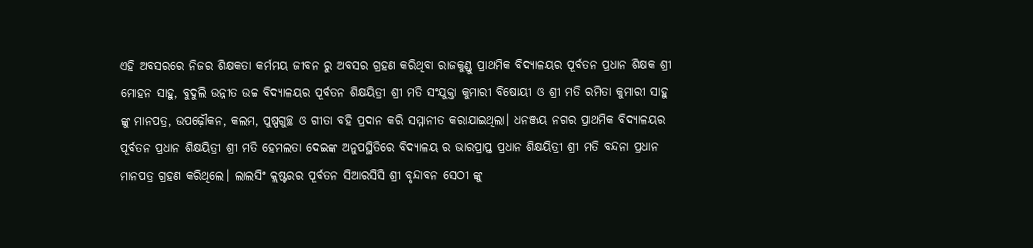ଏହି ଅବସରରେ ନିଜର ଶିକ୍ଷକତା କର୍ମମୟ ଜୀବନ ରୁ ଅବସର ଗ୍ରହଣ କରିଥିବା ରାଜକୁଣ୍ଡୁ ପ୍ରାଥମିକ ବିଦ୍ୟାଳୟର ପୂର୍ବତନ ପ୍ରଧାନ ଶିକ୍ଷକ ଶ୍ରୀ ମୋହନ ସାହୁ, ବୁଦୁଲି ଉନ୍ନୀତ ଉଚ୍ଚ ବିଦ୍ୟାଳୟର ପୂର୍ବତନ ଶିକ୍ଷୟିତ୍ରୀ ଶ୍ରୀ ମତି ସଂଯୁକ୍ତା କୁମାରୀ ବିଷୋୟୀ ଓ ଶ୍ରୀ ମତି ରମିତା କୁମାରୀ ସାହୁ ଙ୍କୁ ମାନପତ୍ର, ଉପଢ଼ୌକନ, କଲମ, ପୁଷ୍ପଗୁଚ୍ଛ ଓ ଗୀତା ବହି ପ୍ରଦାନ କରି ସମ୍ମାନୀତ କରାଯାଇଥିଲା। ଧନଞ୍ଜୟ ନଗର ପ୍ରାଥମିକ ବିଦ୍ୟାଳୟର ପୂର୍ବତନ ପ୍ରଧାନ ଶିକ୍ଷୟିତ୍ରୀ ଶ୍ରୀ ମତି ହେମଲତା ଦେଇଙ୍କ ଅନୁପସ୍ଥିତିରେ ବିଦ୍ୟାଳୟ ର ଭାରପ୍ରାପ୍ତ ପ୍ରଧାନ ଶିକ୍ଷୟିତ୍ରୀ ଶ୍ରୀ ମତି ବନ୍ଦନା ପ୍ରଧାନ ମାନପତ୍ର ଗ୍ରହଣ କରିଥିଲେ। ଲାଲସିଂ କ୍ଲଷ୍ଟରର ପୂର୍ବତନ ସିଆରସିସି ଶ୍ରୀ ବୃନ୍ଦାବନ ସେଠୀ ଙ୍କୁ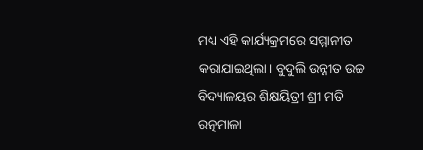ମଧ୍ୟ ଏହି କାର୍ଯ୍ୟକ୍ରମରେ ସମ୍ମାନୀତ କରାଯାଇଥିଲା। ବୁଦୁଲି ଉନ୍ନୀତ ଉଚ୍ଚ ବିଦ୍ୟାଳୟର ଶିକ୍ଷୟିତ୍ରୀ ଶ୍ରୀ ମତି ରତ୍ନମାଳା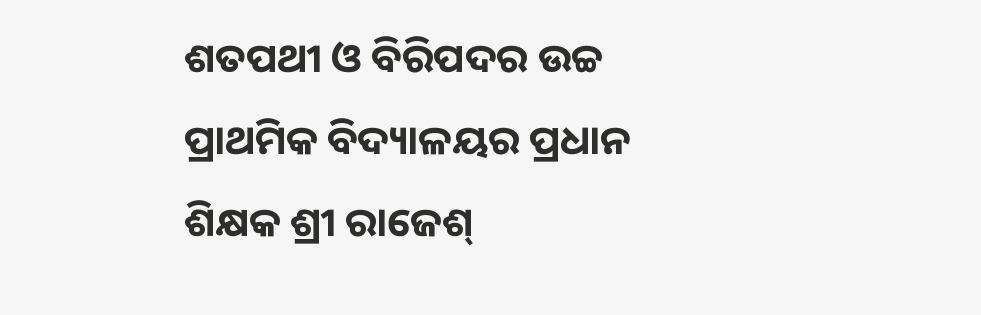ଶତପଥୀ ଓ ବିରିପଦର ଉଚ୍ଚ ପ୍ରାଥମିକ ବିଦ୍ୟାଳୟର ପ୍ରଧାନ ଶିକ୍ଷକ ଶ୍ରୀ ରାଜେଶ୍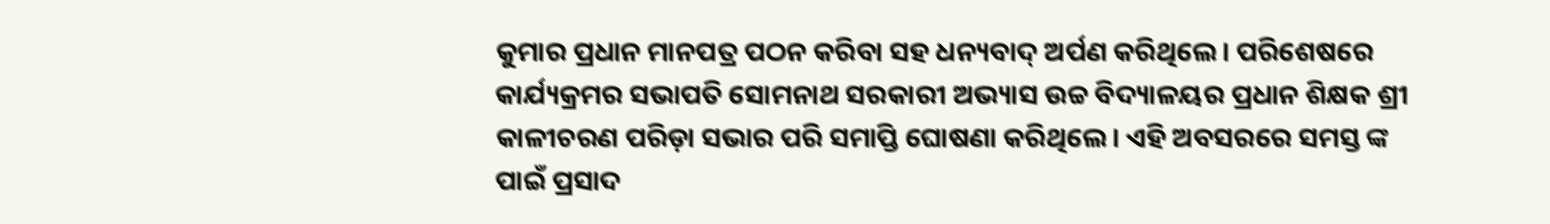କୁମାର ପ୍ରଧାନ ମାନପତ୍ର ପଠନ କରିବା ସହ ଧନ୍ୟବାଦ୍ ଅର୍ପଣ କରିଥିଲେ। ପରିଶେଷରେ କାର୍ଯ୍ୟକ୍ରମର ସଭାପତି ସୋମନାଥ ସରକାରୀ ଅଭ୍ୟାସ ଉଚ୍ଚ ବିଦ୍ୟାଳୟର ପ୍ରଧାନ ଶିକ୍ଷକ ଶ୍ରୀ କାଳୀଚରଣ ପରିଡ଼ା ସଭାର ପରି ସମାପ୍ତି ଘୋଷଣା କରିଥିଲେ। ଏହି ଅବସରରେ ସମସ୍ତ ଙ୍କ ପାଇଁ ପ୍ରସାଦ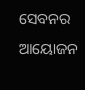ସେବନର ଆୟୋଜନ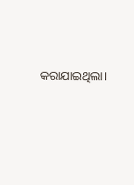କରାଯାଇଥିଲା।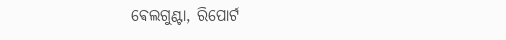ଵେଲଗୁଣ୍ଟା, ରିପୋର୍ଟ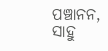ପଞ୍ଚାନନ, ସାହୁ